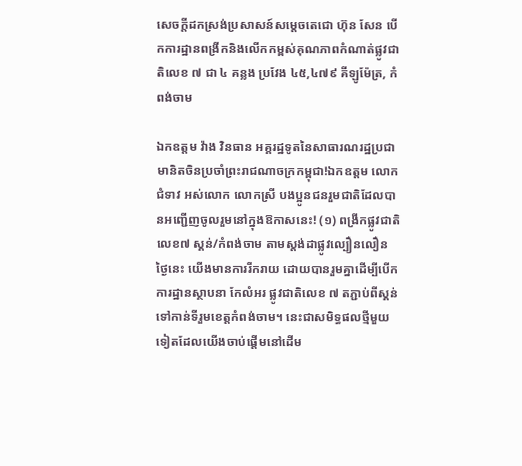សេចក្ដីដកស្រង់ប្រសាសន៍សម្ដេចតេជោ ហ៊ុន សែន បើកការដ្ឋានពង្រីកនិងលើកកម្ពស់គុណភាពកំណាត់ផ្លូវជាតិលេខ ៧ ជា ៤ គន្លង ប្រវែង ៤៥,៤៧៩ គីឡូម៉ែត្រ, កំពង់ចាម

ឯកឧត្តម វ៉ាង វិនធាន អគ្គរដ្ឋទូតនៃសាធារណរដ្ឋប្រជាមានិតចិនប្រចាំព្រះរាជណាចក្រកម្ពុជា!ឯកឧត្តម លោកជំទាវ អស់លោក លោកស្រី បងប្អូនជនរួមជាតិដែលបានអញ្ជើញចូលរួមនៅក្នុងឱកាសនេះ! (១) ពង្រីកផ្លូវជាតិលេខ៧ ស្គន់/កំពង់ចាម តាមស្តង់ដាផ្លូវល្បឿនលឿន ថ្ងៃនេះ យើងមានការរីករាយ ដោយបានរួមគ្នាដើម្បីបើកការដ្ឋានស្ថាបនា កែលំអរ ផ្លូវជាតិលេខ ៧ តភ្ជាប់ពីស្គន់ ទៅកាន់ទីរួមខេត្តកំពង់ចាម។ នេះជាសមិទ្ធផលថ្មីមួយទៀតដែលយើងចាប់ផ្តើមនៅដើម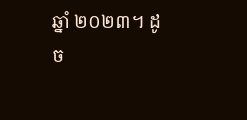ឆ្នាំ ២០២៣។ ដូច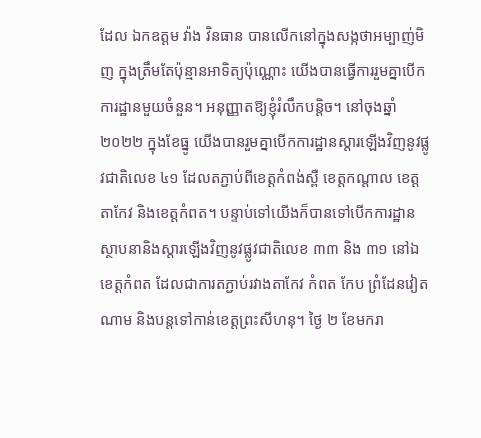ដែល ឯកឧត្តម វ៉ាង វិនធាន បានលើកនៅក្នុងសង្កថាអម្បាញ់មិញ ក្នុងត្រឹមតែប៉ុន្មានអាទិត្យប៉ុណ្ណោះ យើងបានធ្វើការរួមគ្នាបើកការដ្ឋានមួយចំនួន។ អនុញ្ញាតឱ្យខ្ញុំរំលឹកបន្តិច។ នៅចុងឆ្នាំ ២០២២ ក្នុងខែធ្នូ យើងបានរួមគ្នាបើកការដ្ឋានស្តារឡើងវិញនូវផ្លូវជាតិលេខ ៤១ ដែលតភ្ជាប់ពីខេត្តកំពង់ស្ពឺ ខេត្តកណ្តាល ខេត្តតាកែវ និងខេត្តកំពត។ បន្ទាប់ទៅយើងក៏បានទៅបើកការដ្ឋានស្ថាបនានិងស្តារឡើងវិញនូវផ្លូវជាតិលេខ ៣៣ និង ៣១ នៅឯខេត្តកំពត ដែលជាការតភ្ជាប់រវាងតាកែវ កំពត កែប ព្រំដែនវៀតណាម និងបន្តទៅកាន់ខេត្តព្រះសីហនុ។ ថ្ងៃ ២ ខែមករា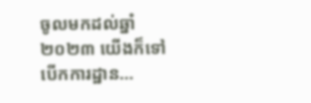ចូលមកដល់ឆ្នាំ ២០២៣ យើងក៏ទៅបើកការដ្ឋាន…